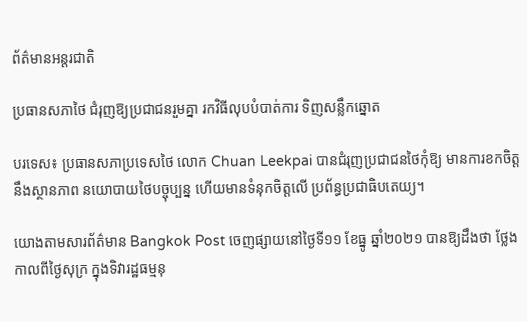ព័ត៌មានអន្តរជាតិ

ប្រធានសភាថៃ ជំរុញឱ្យប្រជាជនរួមគ្នា រកវិធីលុបបំបាត់ការ ទិញសន្លឹកឆ្នោត

បរទេស៖ ប្រធានសភាប្រទេសថៃ លោក Chuan Leekpai បានជំរុញប្រជាជនថៃកុំឱ្យ មានការខកចិត្តនឹងស្ថានភាព នយោបាយថៃបច្ចុប្បន្ន ហើយមានទំនុកចិត្តលើ ប្រព័ន្ធប្រជាធិបតេយ្យ។

យោងតាមសារព័ត៌មាន Bangkok Post ចេញផ្សាយនៅថ្ងៃទី១១ ខែធ្នូ ឆ្នាំ២០២១ បានឱ្យដឹងថា ថ្លែងកាលពីថ្ងៃសុក្រ ក្នុងទិវារដ្ឋធម្មនុ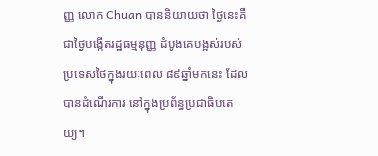ញ្ញ លោក Chuan បាននិយាយថា ថ្ងៃនេះគឺជាថ្ងៃបង្កើតរដ្ឋធម្មនុញ្ញ ដំបូងគេបង្អស់របស់ ប្រទេសថៃក្នុងរយៈពេល ៨៩ឆ្នាំមកនេះ ដែលបានដំណើរការ នៅក្នុងប្រព័ន្ធប្រជាធិបតេយ្យ។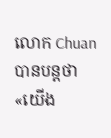លោក Chuan បានបន្តថា «យើង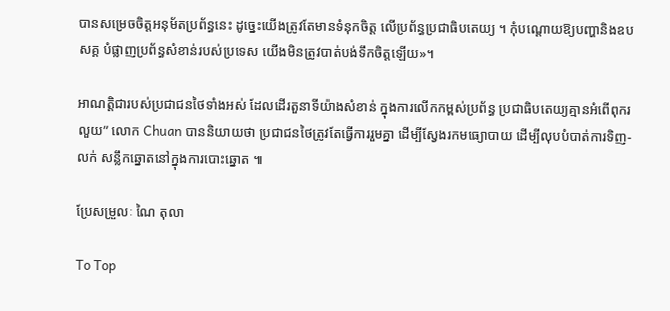បានសម្រេចចិត្តអនុម័តប្រព័ន្ធនេះ ដូច្នេះយើងត្រូវតែមានទំនុកចិត្ត លើប្រព័ន្ធប្រជាធិបតេយ្យ ។ កុំបណ្តោយឱ្យបញ្ហានិងឧបសគ្គ បំផ្លាញប្រព័ន្ធសំខាន់របស់ប្រទេស យើងមិនត្រូវបាត់បង់ទឹកចិត្តឡើយ»។

អាណត្តិជារបស់ប្រជាជនថៃទាំងអស់ ដែលដើរតួនាទីយ៉ាងសំខាន់ ក្នុងការលើកកម្ពស់ប្រព័ន្ធ ប្រជាធិបតេយ្យគ្មានអំពើពុករលួយ” លោក Chuan បាននិយាយថា ប្រជាជនថៃត្រូវតែធ្វើការរួមគ្នា ដើម្បីស្វែងរកមធ្យោបាយ ដើម្បីលុបបំបាត់ការទិញ-លក់ សន្លឹកឆ្នោតនៅក្នុងការបោះឆ្នោត ៕

ប្រែសម្រួលៈ ណៃ តុលា

To Top